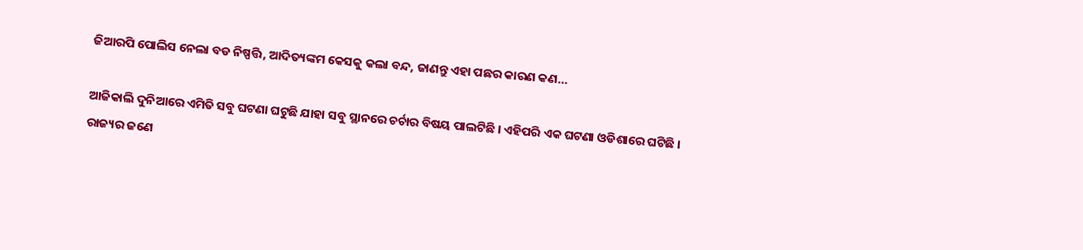ଜିଆରପି ପୋଲିସ ନେଲା ବଡ ନିଷ୍ପତ୍ତି, ଆଦିତ୍ୟଙ୍କମ କେସକୁ କଲା ବନ୍ଦ, ଜାଣନ୍ତୁ ଏହା ପଛର କାରଣ କଣ…

ଆଜିକାଲି ଦୁନିଆରେ ଏମିତି ସବୁ ଘଟଣା ଘଟୁଛି ଯାହା ସବୁ ସ୍ଥାନରେ ଚର୍ଚାର ବିଷୟ ପାଲଟିଛି । ଏହିପରି ଏକ ଘଟଣା ଓଡିଶାରେ ଘଟିଛି । ରାଜ୍ୟର ଜଣେ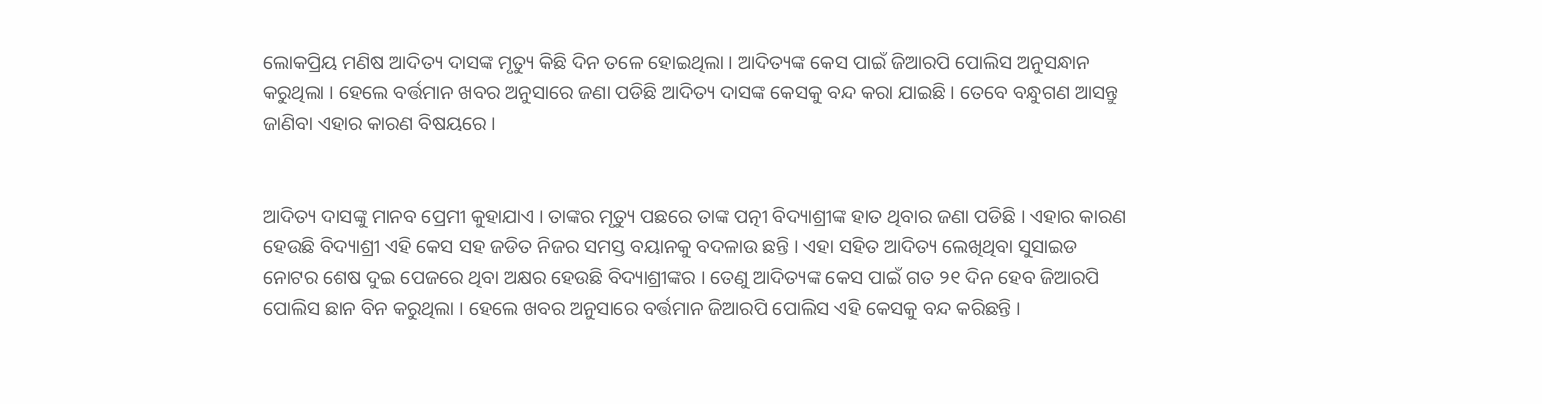ଲୋକପ୍ରିୟ ମଣିଷ ଆଦିତ୍ୟ ଦାସଙ୍କ ମୃତ୍ୟୁ କିଛି ଦିନ ତଳେ ହୋଇଥିଲା । ଆଦିତ୍ୟଙ୍କ କେସ ପାଇଁ ଜିଆରପି ପୋଲିସ ଅନୁସନ୍ଧାନ କରୁଥିଲା । ହେଲେ ବର୍ତ୍ତମାନ ଖବର ଅନୁସାରେ ଜଣା ପଡିଛି ଆଦିତ୍ୟ ଦାସଙ୍କ କେସକୁ ବନ୍ଦ କରା ଯାଇଛି । ତେବେ ବନ୍ଧୁଗଣ ଆସନ୍ତୁ ଜାଣିବା ଏହାର କାରଣ ବିଷୟରେ ।


ଆଦିତ୍ୟ ଦାସଙ୍କୁ ମାନବ ପ୍ରେମୀ କୁହାଯାଏ । ତାଙ୍କର ମୃତ୍ୟୁ ପଛରେ ତାଙ୍କ ପତ୍ନୀ ବିଦ୍ୟାଶ୍ରୀଙ୍କ ହାତ ଥିବାର ଜଣା ପଡିଛି । ଏହାର କାରଣ ହେଉଛି ବିଦ୍ୟାଶ୍ରୀ ଏହି କେସ ସହ ଜଡିତ ନିଜର ସମସ୍ତ ବୟାନକୁ ବଦଳାଉ ଛନ୍ତି । ଏହା ସହିତ ଆଦିତ୍ୟ ଲେଖିଥିବା ସୁସାଇଡ ନୋଟର ଶେଷ ଦୁଇ ପେଜରେ ଥିବା ଅକ୍ଷର ହେଉଛି ବିଦ୍ୟାଶ୍ରୀଙ୍କର । ତେଣୁ ଆଦିତ୍ୟଙ୍କ କେସ ପାଇଁ ଗତ ୨୧ ଦିନ ହେବ ଜିଆରପି ପୋଲିସ ଛାନ ବିନ କରୁଥିଲା । ହେଲେ ଖବର ଅନୁସାରେ ବର୍ତ୍ତମାନ ଜିଆରପି ପୋଲିସ ଏହି କେସକୁ ବନ୍ଦ କରିଛନ୍ତି ।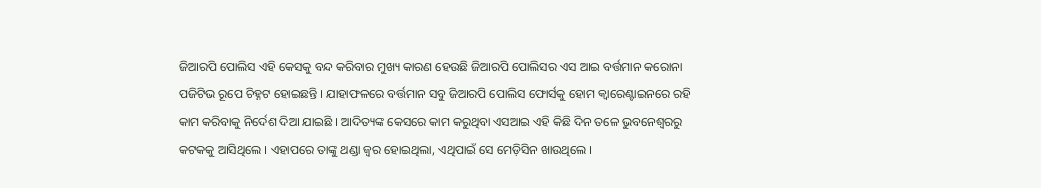ଜିଆରପି ପୋଲିସ ଏହି କେସକୁ ବନ୍ଦ କରିବାର ମୁଖ୍ୟ କାରଣ ହେଉଛି ଜିଆରପି ପୋଲିସର ଏସ ଆଇ ବର୍ତ୍ତମାନ କରୋନା ପଜିଟିଭ ରୂପେ ଚିହ୍ନଟ ହୋଇଛନ୍ତି । ଯାହାଫଳରେ ବର୍ତ୍ତମାନ ସବୁ ଜିଆରପି ପୋଲିସ ଫୋର୍ସକୁ ହୋମ କ୍ଵାରେଣ୍ଟାଇନରେ ରହି କାମ କରିବାକୁ ନିର୍ଦେଶ ଦିଆ ଯାଇଛି । ଆଦିତ୍ୟଙ୍କ କେସରେ କାମ କରୁଥିବା ଏସଆଇ ଏହି କିଛି ଦିନ ତଳେ ଭୁବନେଶ୍ବରରୁ କଟକକୁ ଆସିଥିଲେ । ଏହାପରେ ତାଙ୍କୁ ଥଣ୍ଡା ଜ୍ଵର ହୋଇଥିଲା, ଏଥିପାଇଁ ସେ ମେଡ଼ିସିନ ଖାଉଥିଲେ ।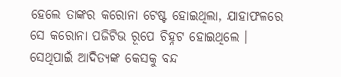ହେଲେ ତାଙ୍କର କରୋନା ଟେଷ୍ଟ ହୋଇଥିଲା, ଯାହାଫଳରେ ସେ କରୋନା ପଜିଟିଭ ରୂପେ ଚିହ୍ନଟ ହୋଇଥିଲେ । ସେଥିପାଇଁ ଆଦିତ୍ୟଙ୍କ କେସକୁ ବନ୍ଦ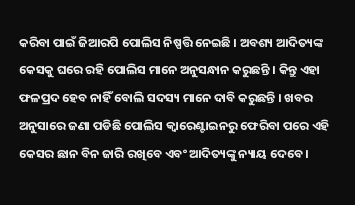କରିବା ପାଇଁ ଜିଆରପି ପୋଲିସ ନିଷ୍ପତ୍ତି ନେଇଛି । ଅବଶ୍ୟ ଆଦିତ୍ୟଙ୍କ କେସକୁ ଘରେ ରହି ପୋଲିସ ମାନେ ଅନୁସନ୍ଧାନ କରୁଛନ୍ତି । କିନ୍ତୁ ଏହା ଫଳପ୍ରଦ ହେବ ନାହିଁ ବୋଲି ସଦସ୍ୟ ମାନେ ଦାବି କରୁଛନ୍ତି । ଖବର ଅନୁସାରେ ଜଣା ପଡିଛି ପୋଲିସ କ୍ଵାରେଣ୍ଟାଇନରୁ ଫେରିବା ପରେ ଏହି କେସର ଛାନ ବିନ ଜାରି ରଖିବେ ଏବଂ ଆଦିତ୍ୟଙ୍କୁ ନ୍ୟାୟ ଦେବେ ।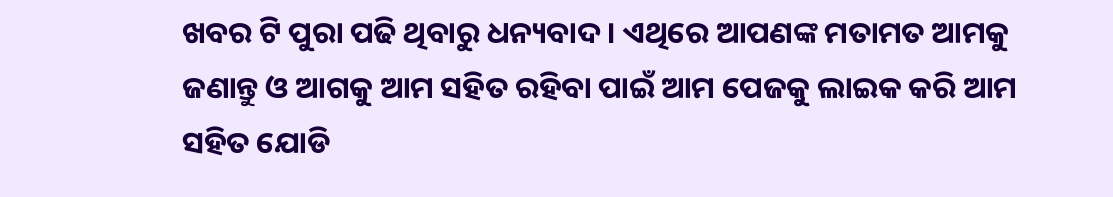ଖବର ଟି ପୁରା ପଢି ଥିବାରୁ ଧନ୍ୟବାଦ । ଏଥିରେ ଆପଣଙ୍କ ମତାମତ ଆମକୁ ଜଣାନ୍ତୁ ଓ ଆଗକୁ ଆମ ସହିତ ରହିବା ପାଇଁ ଆମ ପେଜକୁ ଲାଇକ କରି ଆମ ସହିତ ଯୋଡି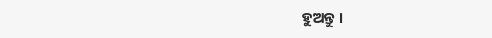ହୁଅନ୍ତୁ ।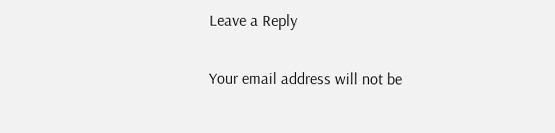Leave a Reply

Your email address will not be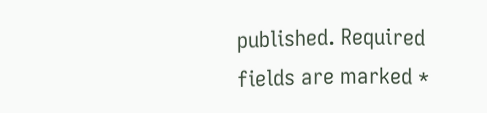published. Required fields are marked *